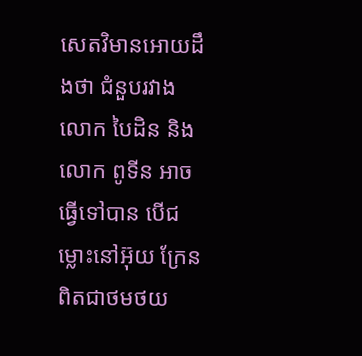សេតវិមានអោយដឹងថា ជំនួបរវាងលោក បៃដិន និងលោក ពូទីន អាចធ្វើទៅបាន បើជម្លោះនៅអ៊ុយ ក្រែន ពិតជាថមថយ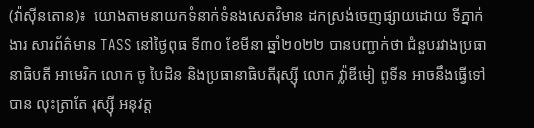(វ៉ាស៊ីនតោន)៖  យោងតាមនាយកទំនាក់ទំនងសេតវិមាន ដកស្រង់ចេញផ្សាយដោយ ទីភ្នាក់ងារ សារព័ត៌មាន TASS នៅថ្ងៃពុធ ទី៣០ ខែមីនា ឆ្នាំ២០២២ បានបញ្ជាក់ថា ជំនួបរវាងប្រធានាធិបតី អាមេរិក លោក ចូ បៃដិន និងប្រធានាធិបតីរុស្ស៊ី លោក វ្ល៉ាឌីមៀ ពូទីន អាចនឹងធ្វើទៅបាន លុះត្រាតែ រុស្ស៊ី អនុវត្ត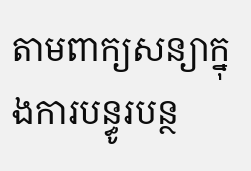តាមពាក្យសន្យាក្នុងការបន្ធូរបន្ថ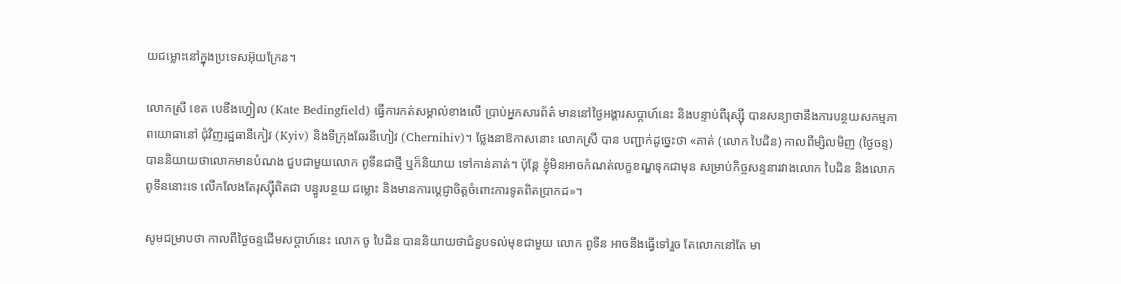យជម្លោះនៅក្នុងប្រទេសអ៊ុយក្រែន។

លោកស្រី ខេត បេឌីងហ្វៀល (Kate Bedingfield) ធ្វើការកត់សម្គាល់ខាងលើ ប្រាប់អ្នកសារព័ត៌ មាននៅថ្ងៃអង្គារសប្ដាហ៍នេះ និងបន្ទាប់ពីរុស្ស៊ី បានសន្យាថានឹងការបន្ថយសកម្មភាពយោធានៅ ជុំវិញរដ្ឋធានីកៀវ (Kyiv) និងទីក្រុងឆែរនីហៀវ (Chernihiv)។ ថ្លែងនាឱកាសនោះ លោកស្រី បាន បញ្ជាក់ដូច្នេះថា «គាត់ (លោក បៃដិន) កាលពីម្សិលមិញ (ថ្ងៃចន្ទ) បាននិយាយថាលោកមានបំណង ជួបជាមួយលោក ពូទីនជាថ្មី ឬក៏និយាយ ទៅកាន់គាត់។ ប៉ុន្តែ ខ្ញុំមិនអាចកំណត់លក្ខខណ្ឌទុកជាមុន សម្រាប់កិច្ចសន្ទនារវាងលោក បៃដិន និងលោក ពូទីននោះទេ លើកលែងតែរុស្ស៊ីពិតជា បន្ធូរបន្ថយ ជម្លោះ និងមានការប្ដេជ្ញាចិត្តចំពោះការទូតពិតប្រាកដ»។

សូមជម្រាបថា កាលពីថ្ងៃចន្ទដើមសប្ដាហ៍នេះ លោក ចូ បៃដិន បាននិយាយថាជំនួបទល់មុខជាមួយ លោក ពូទីន អាចនឹងធ្វើទៅរួច តែលោកនៅតែ មា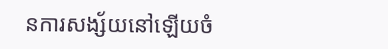នការសង្ស័យនៅឡើយចំ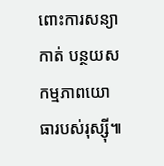ពោះការសន្យាកាត់ បន្ថយសកម្មភាពយោធារបស់រុស្ស៊ី៕